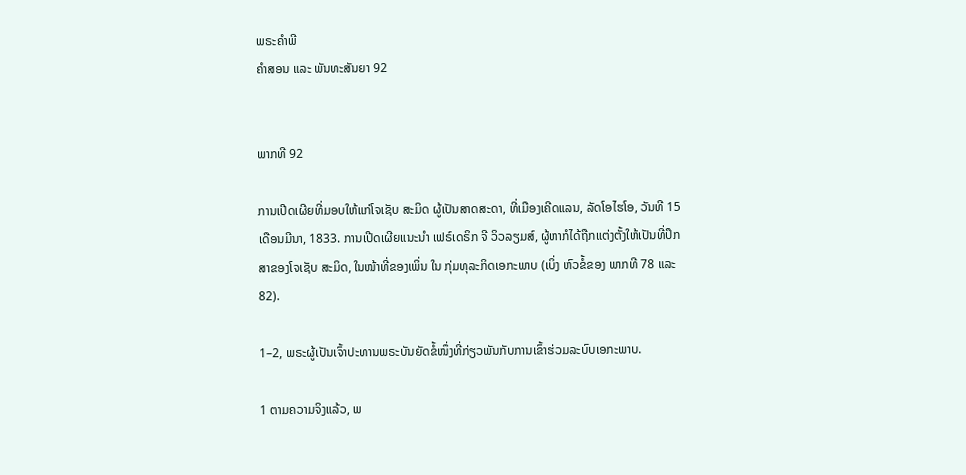ພຣະຄຳພີ
ຄຳສອນ ແລະ ພັນທະສັນຍາ 92


ພາກທີ 92

ການເປີດເຜີຍທີ່ມອບໃຫ້ແກ່ໂຈເຊັບ ສະມິດ ຜູ້ເປັນສາດສະດາ, ທີ່ເມືອງເຄີດແລນ, ລັດໂອໄຮໂອ, ວັນທີ 15 ເດືອນມີນາ, 1833. ການເປີດເຜີຍແນະນຳ ເຟຣ໌ເດຣິກ ຈີ ວິວລຽມສ໌, ຜູ້ຫາກໍໄດ້ຖືກແຕ່ງຕັ້ງໃຫ້ເປັນທີ່ປຶກສາຂອງໂຈເຊັບ ສະມິດ, ໃນໜ້າທີ່ຂອງເພິ່ນ ໃນ ກຸ່ມທຸລະກິດເອກະພາບ (ເບິ່ງ ຫົວຂໍ້ຂອງ ພາກທີ 78 ແລະ 82).

1–2, ພຣະຜູ້ເປັນເຈົ້າປະທານພຣະບັນຍັດຂໍ້ໜຶ່ງທີ່ກ່ຽວພັນກັບການເຂົ້າຮ່ວມລະບົບເອກະພາບ.

1 ຕາມຄວາມຈິງແລ້ວ, ພ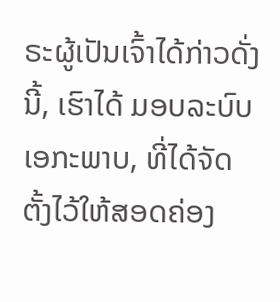ຣະຜູ້ເປັນເຈົ້າໄດ້ກ່າວດັ່ງນີ້, ເຮົາໄດ້ ມອບລະບົບເອກະພາບ, ທີ່ໄດ້ຈັດຕັ້ງໄວ້ໃຫ້ສອດຄ່ອງ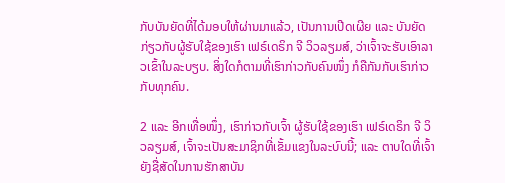ກັບບັນຍັດທີ່ໄດ້ມອບໃຫ້ຜ່ານມາແລ້ວ, ເປັນການເປີດເຜີຍ ແລະ ບັນຍັດກ່ຽວກັບຜູ້ຮັບໃຊ້ຂອງເຮົາ ເຟຣ໌ເດຣິກ ຈີ ວິວລຽມສ໌, ວ່າເຈົ້າຈະຮັບເອົາລາວເຂົ້າໃນລະບຽບ. ສິ່ງໃດກໍຕາມທີ່ເຮົາກ່າວກັບຄົນໜຶ່ງ ກໍຄືກັນກັບເຮົາກ່າວກັບທຸກຄົນ.

2 ແລະ ອີກເທື່ອໜຶ່ງ, ເຮົາກ່າວກັບເຈົ້າ ຜູ້ຮັບໃຊ້ຂອງເຮົາ ເຟຣ໌ເດຣິກ ຈີ ວິວລຽມສ໌, ເຈົ້າຈະເປັນສະມາຊິກທີ່ເຂັ້ມແຂງໃນລະບົບນີ້; ແລະ ຕາບໃດທີ່ເຈົ້າຍັງຊື່ສັດໃນການຮັກສາບັນ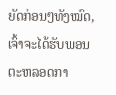ຍັດກ່ອນໆທັງໝົດ, ເຈົ້າຈະໄດ້ຮັບພອນຕະຫລອດກາ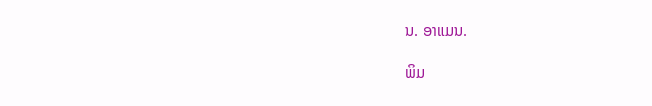ນ. ອາແມນ.

ພິມ